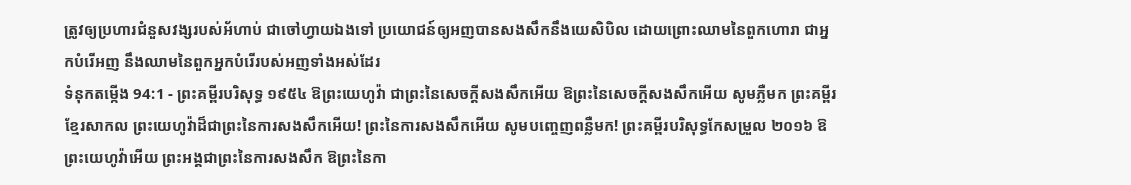ត្រូវឲ្យប្រហារជំនួសវង្សរបស់អ័ហាប់ ជាចៅហ្វាយឯងទៅ ប្រយោជន៍ឲ្យអញបានសងសឹកនឹងយេសិបិល ដោយព្រោះឈាមនៃពួកហោរា ជាអ្នកបំរើអញ នឹងឈាមនៃពួកអ្នកបំរើរបស់អញទាំងអស់ដែរ
ទំនុកតម្កើង 94:1 - ព្រះគម្ពីរបរិសុទ្ធ ១៩៥៤ ឱព្រះយេហូវ៉ា ជាព្រះនៃសេចក្ដីសងសឹកអើយ ឱព្រះនៃសេចក្ដីសងសឹកអើយ សូមភ្លឺមក ព្រះគម្ពីរខ្មែរសាកល ព្រះយេហូវ៉ាដ៏ជាព្រះនៃការសងសឹកអើយ! ព្រះនៃការសងសឹកអើយ សូមបញ្ចេញពន្លឺមក! ព្រះគម្ពីរបរិសុទ្ធកែសម្រួល ២០១៦ ឱព្រះយេហូវ៉ាអើយ ព្រះអង្គជាព្រះនៃការសងសឹក ឱព្រះនៃកា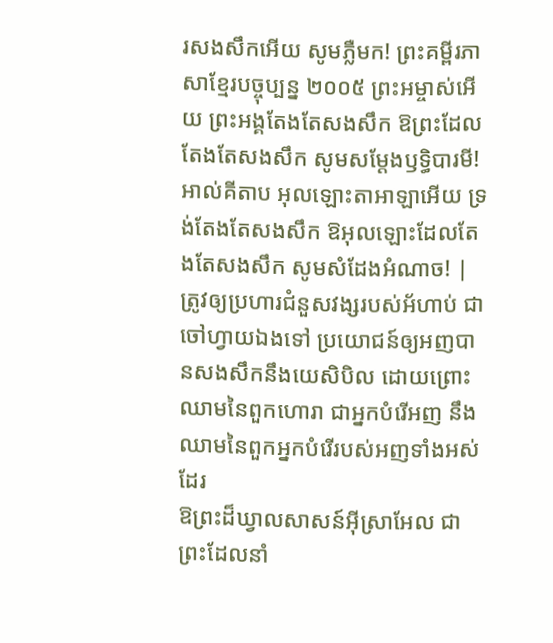រសងសឹកអើយ សូមភ្លឺមក! ព្រះគម្ពីរភាសាខ្មែរបច្ចុប្បន្ន ២០០៥ ព្រះអម្ចាស់អើយ ព្រះអង្គតែងតែសងសឹក ឱព្រះដែលតែងតែសងសឹក សូមសម្តែងឫទ្ធិបារមី! អាល់គីតាប អុលឡោះតាអាឡាអើយ ទ្រង់តែងតែសងសឹក ឱអុលឡោះដែលតែងតែសងសឹក សូមសំដែងអំណាច! |
ត្រូវឲ្យប្រហារជំនួសវង្សរបស់អ័ហាប់ ជាចៅហ្វាយឯងទៅ ប្រយោជន៍ឲ្យអញបានសងសឹកនឹងយេសិបិល ដោយព្រោះឈាមនៃពួកហោរា ជាអ្នកបំរើអញ នឹងឈាមនៃពួកអ្នកបំរើរបស់អញទាំងអស់ដែរ
ឱព្រះដ៏ឃ្វាលសាសន៍អ៊ីស្រាអែល ជាព្រះដែលនាំ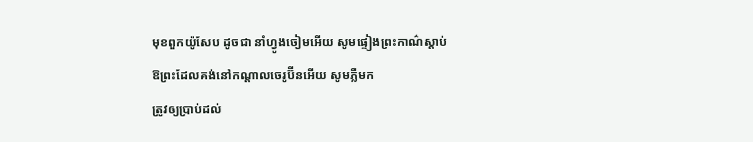មុខពួកយ៉ូសែប ដូចជា នាំហ្វូងចៀមអើយ សូមផ្ទៀងព្រះកាណ៌ស្តាប់ ឱព្រះដែលគង់នៅកណ្តាលចេរូប៊ីនអើយ សូមភ្លឺមក
ត្រូវឲ្យប្រាប់ដល់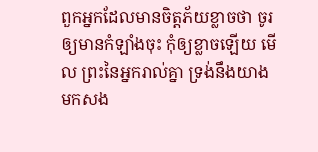ពួកអ្នកដែលមានចិត្តភ័យខ្លាចថា ចូរឲ្យមានកំឡាំងចុះ កុំឲ្យខ្លាចឡើយ មើល ព្រះនៃអ្នករាល់គ្នា ទ្រង់នឹងយាងមកសង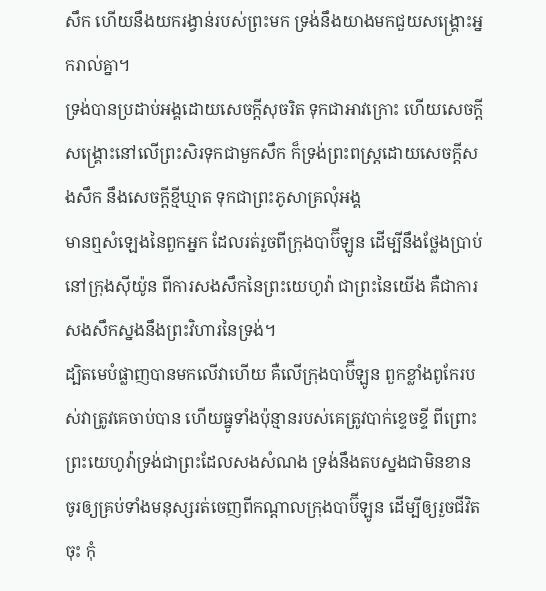សឹក ហើយនឹងយករង្វាន់របស់ព្រះមក ទ្រង់នឹងយាងមកជួយសង្គ្រោះអ្នករាល់គ្នា។
ទ្រង់បានប្រដាប់អង្គដោយសេចក្ដីសុចរិត ទុកជាអាវក្រោះ ហើយសេចក្ដីសង្គ្រោះនៅលើព្រះសិរទុកជាមួកសឹក ក៏ទ្រង់ព្រះពស្ត្រដោយសេចក្ដីសងសឹក នឹងសេចក្ដីខ្មីឃ្មាត ទុកជាព្រះភូសាគ្រលុំអង្គ
មានឮសំឡេងនៃពួកអ្នក ដែលរត់រួចពីក្រុងបាប៊ីឡូន ដើម្បីនឹងថ្លែងប្រាប់នៅក្រុងស៊ីយ៉ូន ពីការសងសឹកនៃព្រះយេហូវ៉ា ជាព្រះនៃយើង គឺជាការសងសឹកស្នងនឹងព្រះវិហារនៃទ្រង់។
ដ្បិតមេបំផ្លាញបានមកលើវាហើយ គឺលើក្រុងបាប៊ីឡូន ពួកខ្លាំងពូកែរបស់វាត្រូវគេចាប់បាន ហើយធ្នូទាំងប៉ុន្មានរបស់គេត្រូវបាក់ខ្ទេចខ្ទី ពីព្រោះព្រះយេហូវ៉ាទ្រង់ជាព្រះដែលសងសំណង ទ្រង់នឹងតបស្នងជាមិនខាន
ចូរឲ្យគ្រប់ទាំងមនុស្សរត់ចេញពីកណ្តាលក្រុងបាប៊ីឡូន ដើម្បីឲ្យរួចជីវិតចុះ កុំ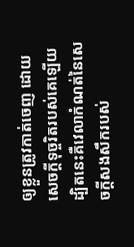ឲ្យខ្លួនត្រូវកាត់ចេញ ដោយសេចក្ដីទុច្ចរិតរបស់គេឡើយ ដ្បិតនេះគឺវេលាកំណត់នៃសេចក្ដីសងសឹករបស់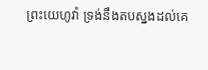ព្រះយេហូវ៉ា ទ្រង់នឹងតបស្នងដល់គេ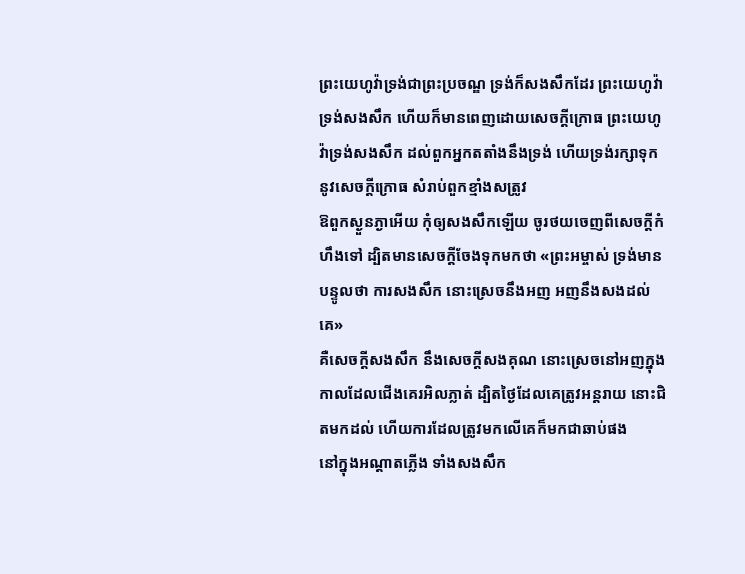ព្រះយេហូវ៉ាទ្រង់ជាព្រះប្រចណ្ឌ ទ្រង់ក៏សងសឹកដែរ ព្រះយេហូវ៉ាទ្រង់សងសឹក ហើយក៏មានពេញដោយសេចក្ដីក្រោធ ព្រះយេហូវ៉ាទ្រង់សងសឹក ដល់ពួកអ្នកតតាំងនឹងទ្រង់ ហើយទ្រង់រក្សាទុកនូវសេចក្ដីក្រោធ សំរាប់ពួកខ្មាំងសត្រូវ
ឱពួកស្ងួនភ្ងាអើយ កុំឲ្យសងសឹកឡើយ ចូរថយចេញពីសេចក្ដីកំហឹងទៅ ដ្បិតមានសេចក្ដីចែងទុកមកថា «ព្រះអម្ចាស់ ទ្រង់មានបន្ទូលថា ការសងសឹក នោះស្រេចនឹងអញ អញនឹងសងដល់គេ»
គឺសេចក្ដីសងសឹក នឹងសេចក្ដីសងគុណ នោះស្រេចនៅអញក្នុងកាលដែលជើងគេរអិលភ្លាត់ ដ្បិតថ្ងៃដែលគេត្រូវអន្តរាយ នោះជិតមកដល់ ហើយការដែលត្រូវមកលើគេក៏មកជាឆាប់ផង
នៅក្នុងអណ្តាតភ្លើង ទាំងសងសឹក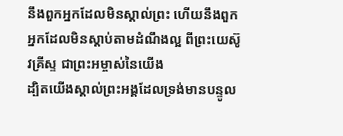នឹងពួកអ្នកដែលមិនស្គាល់ព្រះ ហើយនឹងពួកអ្នកដែលមិនស្តាប់តាមដំណឹងល្អ ពីព្រះយេស៊ូវគ្រីស្ទ ជាព្រះអម្ចាស់នៃយើង
ដ្បិតយើងស្គាល់ព្រះអង្គដែលទ្រង់មានបន្ទូល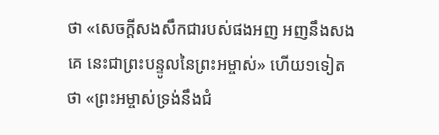ថា «សេចក្ដីសងសឹកជារបស់ផងអញ អញនឹងសងគេ នេះជាព្រះបន្ទូលនៃព្រះអម្ចាស់» ហើយ១ទៀតថា «ព្រះអម្ចាស់ទ្រង់នឹងជំ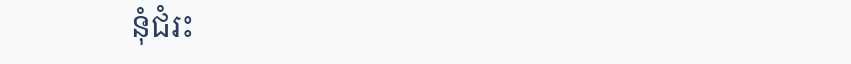នុំជំរះ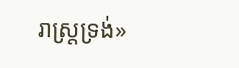រាស្ត្រទ្រង់»